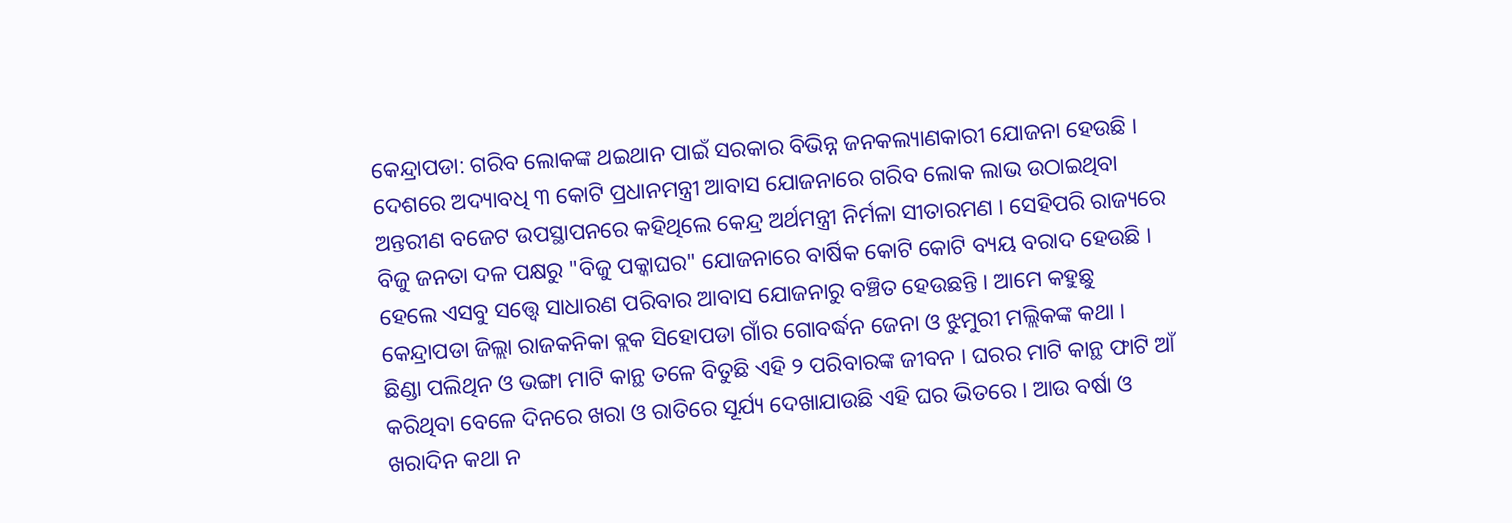କେନ୍ଦ୍ରାପଡା: ଗରିବ ଲୋକଙ୍କ ଥଇଥାନ ପାଇଁ ସରକାର ବିଭିନ୍ନ ଜନକଲ୍ୟାଣକାରୀ ଯୋଜନା ହେଉଛି । ଦେଶରେ ଅଦ୍ୟାବଧି ୩ କୋଟି ପ୍ରଧାନମନ୍ତ୍ରୀ ଆବାସ ଯୋଜନାରେ ଗରିବ ଲୋକ ଲାଭ ଉଠାଇଥିବା ଅନ୍ତରୀଣ ବଜେଟ ଉପସ୍ଥାପନରେ କହିଥିଲେ କେନ୍ଦ୍ର ଅର୍ଥମନ୍ତ୍ରୀ ନିର୍ମଳା ସୀତାରମଣ । ସେହିପରି ରାଜ୍ୟରେ ବିଜୁ ଜନତା ଦଳ ପକ୍ଷରୁ "ବିଜୁ ପକ୍କାଘର" ଯୋଜନାରେ ବାର୍ଷିକ କୋଟି କୋଟି ବ୍ୟୟ ବରାଦ ହେଉଛି । ହେଲେ ଏସବୁ ସତ୍ତ୍ୱେ ସାଧାରଣ ପରିବାର ଆବାସ ଯୋଜନାରୁ ବଞ୍ଚିତ ହେଉଛନ୍ତି । ଆମେ କହୁଛୁ କେନ୍ଦ୍ରାପଡା ଜିଲ୍ଲା ରାଜକନିକା ବ୍ଲକ ସିହୋପଡା ଗାଁର ଗୋବର୍ଦ୍ଧନ ଜେନା ଓ ଝୁମୁରୀ ମଲ୍ଲିକଙ୍କ କଥା ।
ଛିଣ୍ଡା ପଲିଥିନ ଓ ଭଙ୍ଗା ମାଟି କାନ୍ଥ ତଳେ ବିତୁଛି ଏହି ୨ ପରିବାରଙ୍କ ଜୀବନ । ଘରର ମାଟି କାନ୍ଥ ଫାଟି ଆଁ କରିଥିବା ବେଳେ ଦିନରେ ଖରା ଓ ରାତିରେ ସୂର୍ଯ୍ୟ ଦେଖାଯାଉଛି ଏହି ଘର ଭିତରେ । ଆଉ ବର୍ଷା ଓ ଖରାଦିନ କଥା ନ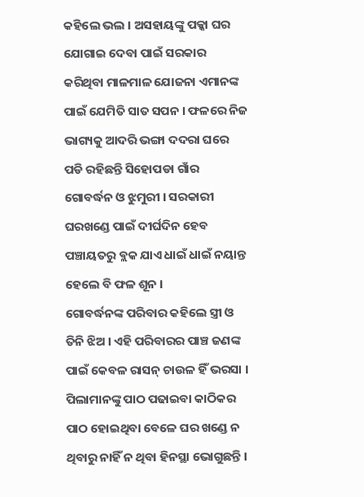କହିଲେ ଭଲ । ଅସହାୟଙ୍କୁ ପକ୍କା ଘର ଯୋଗାଇ ଦେବା ପାଇଁ ସରକାର କରିଥିବା ମାଳମାଳ ଯୋଜନା ଏମାନଙ୍କ ପାଇଁ ଯେମିତି ସାତ ସପନ । ଫଳରେ ନିଜ ଭାଗ୍ୟକୁ ଆଦରି ଭଙ୍ଗା ଦଦରା ଘରେ ପଡି ରହିଛନ୍ତି ସିହୋପଡା ଗାଁର ଗୋବର୍ଦ୍ଧନ ଓ ଝୁମୁରୀ । ସରକାରୀ ଘରଖଣ୍ଡେ ପାଇଁ ଦୀର୍ଘଦିନ ହେବ ପଞ୍ଚାୟତରୁ ବ୍ଲକ ଯାଏ ଧାଇଁ ଧାଇଁ ନୟାନ୍ତ ହେଲେ ବି ଫଳ ଶୂନ ।
ଗୋବର୍ଦ୍ଧନଙ୍କ ପରିବାର କହିଲେ ସ୍ତ୍ରୀ ଓ ତିନି ଝିଅ । ଏହି ପରିବାରର ପାଞ୍ଚ ଜଣଙ୍କ ପାଇଁ କେବଳ ରାସନ୍ ଚାଉଳ ହିଁ ଭରସା । ପିଲାମାନଙ୍କୁ ପାଠ ପଢାଇବା କାଠିକର ପାଠ ହୋଇଥିବା ବେଳେ ଘର ଖଣ୍ଡେ ନ ଥିବାରୁ ନାହିଁ ନ ଥିବା ହିନସ୍ଥା ଭୋଗୁଛନ୍ତି ।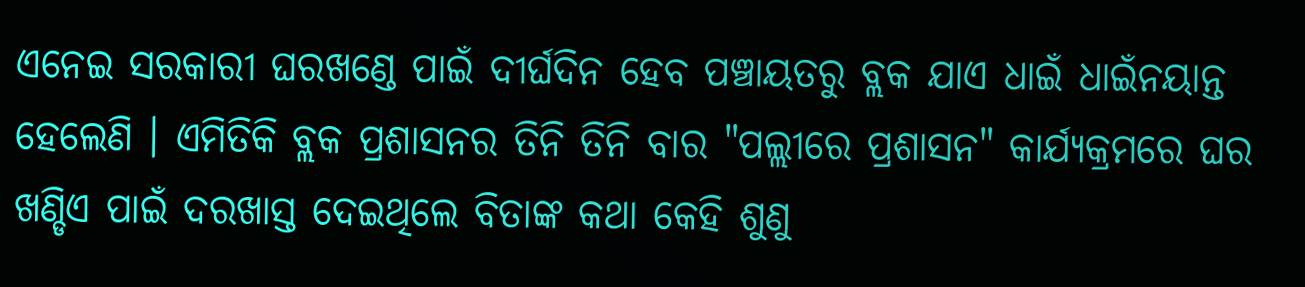ଏନେଇ ସରକାରୀ ଘରଖଣ୍ଡେ ପାଇଁ ଦୀର୍ଘଦିନ ହେବ ପଞ୍ଚାୟତରୁ ବ୍ଲକ ଯାଏ ଧାଇଁ ଧାଇଁନୟାନ୍ତ ହେଲେଣି । ଏମିତିକି ବ୍ଲକ ପ୍ରଶାସନର ତିନି ତିନି ବାର "ପଲ୍ଲୀରେ ପ୍ରଶାସନ" କାର୍ଯ୍ୟକ୍ରମରେ ଘର ଖଣ୍ଡିଏ ପାଇଁ ଦରଖାସ୍ତ ଦେଇଥିଲେ ବିତାଙ୍କ କଥା କେହି ଶୁଣୁ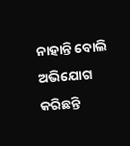ନାହାନ୍ତି ବୋଲି ଅଭିଯୋଗ କରିଛନ୍ତି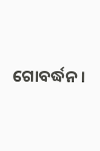ଗୋବର୍ଦ୍ଧନ ।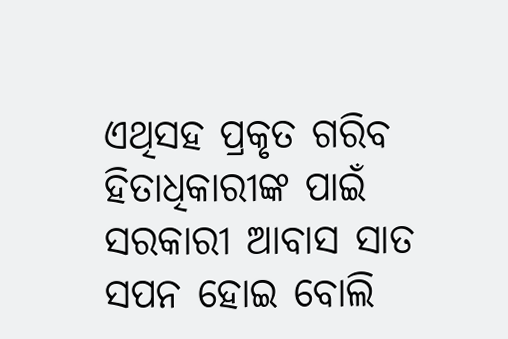ଏଥିସହ ପ୍ରକୃତ ଗରିବ ହିତାଧିକାରୀଙ୍କ ପାଇଁ ସରକାରୀ ଆବାସ ସାତ ସପନ ହୋଇ ବୋଲି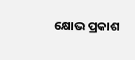କ୍ଷୋଭ ପ୍ରକାଶ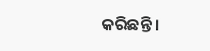କରିଛନ୍ତି ।